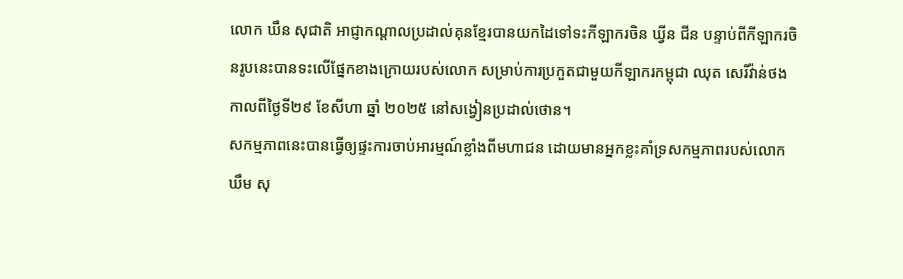លោក ឃឹន សុជាតិ អាជ្ញាកណ្តាលប្រដាល់គុនខ្មែរបានយកដៃទៅទះកីឡាករចិន ឃ្វីន ជីន បន្ទាប់ពីកីឡាករចិនរូបនេះបានទះលើផ្នែកខាងក្រោយរបស់លោក សម្រាប់ការប្រកួតជាមួយកីឡាករកម្ពុជា ឈុត សេរីវ៉ាន់ថង កាលពីថ្ងៃទី២៩ ខែសីហា ឆ្នាំ ២០២៥ នៅសង្វៀនប្រដាល់ថោន។
សកម្មភាពនេះបានធ្វើឲ្យផ្ទះការចាប់អារម្មណ៍ខ្លាំងពីមហាជន ដោយមានអ្នកខ្លះគាំទ្រសកម្មភាពរបស់លោក ឃឹម សុ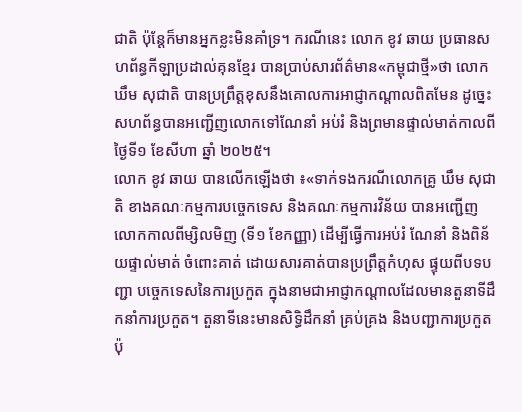ជាតិ ប៉ុន្តែក៏មានអ្នកខ្លះមិនគាំទ្រ។ ករណីនេះ លោក ខូវ ឆាយ ប្រធានសហព័ន្ធកីឡាប្រដាល់គុនខ្មែរ បានប្រាប់សារព័ត៌មាន«កម្ពុជាថ្មី»ថា លោក ឃឹម សុជាតិ បានប្រព្រឹត្តខុសនឹងគោលការអាជ្ញាកណ្តាលពិតមែន ដូច្នេះសហព័ន្ធបានអញ្ជើញលោកទៅណែនាំ អប់រំ និងព្រមានផ្ទាល់មាត់កាលពីថ្ងៃទី១ ខែសីហា ឆ្នាំ ២០២៥។
លោក ខូវ ឆាយ បានលើកឡើងថា ៖«ទាក់ទងករណីលោកគ្រូ ឃឹម សុជាតិ ខាងគណៈកម្មការបច្ចេកទេស និងគណៈកម្មការវិន័យ បានអញ្ជើញលោកកាលពីម្សិលមិញ (ទី១ ខែកញ្ញា) ដើម្បីធ្វើការអប់រំ ណែនាំ និងពិន័យផ្ទាល់មាត់ ចំពោះគាត់ ដោយសារគាត់បានប្រព្រឹត្តកំហុស ផ្ទុយពីបទបញ្ជា បច្ចេកទេសនៃការប្រកួត ក្នុងនាមជាអាជ្ញាកណ្តាលដែលមានតួនាទីដឹកនាំការប្រកួត។ តួនាទីនេះមានសិទ្ធិដឹកនាំ គ្រប់គ្រង និងបញ្ជាការប្រកួត ប៉ុ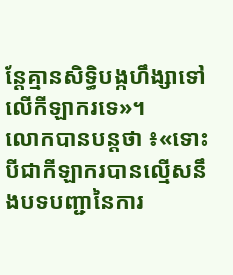ន្តែគ្មានសិទ្ធិបង្កហឹង្សាទៅលើកីឡាករទេ»។
លោកបានបន្តថា ៖«ទោះបីជាកីឡាករបានល្មើសនឹងបទបញ្ជានៃការ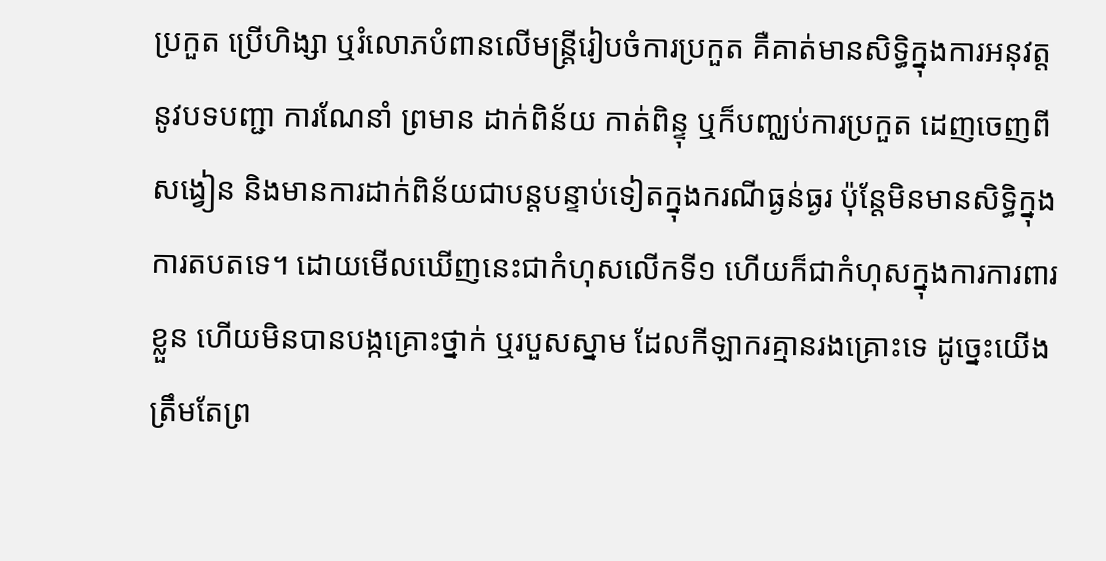ប្រកួត ប្រើហិង្សា ឬរំលោភបំពានលើមន្ត្រីរៀបចំការប្រកួត គឺគាត់មានសិទ្ធិក្នុងការអនុវត្តនូវបទបញ្ជា ការណែនាំ ព្រមាន ដាក់ពិន័យ កាត់ពិន្ទុ ឬក៏បញ្ឈប់ការប្រកួត ដេញចេញពីសង្វៀន និងមានការដាក់ពិន័យជាបន្តបន្ទាប់ទៀតក្នុងករណីធ្ងន់ធ្ងរ ប៉ុន្តែមិនមានសិទ្ធិក្នុងការតបតទេ។ ដោយមើលឃើញនេះជាកំហុសលើកទី១ ហើយក៏ជាកំហុសក្នុងការការពារខ្លួន ហើយមិនបានបង្កគ្រោះថ្នាក់ ឬរបួសស្នាម ដែលកីឡាករគ្មានរងគ្រោះទេ ដូច្នេះយើងត្រឹមតែព្រ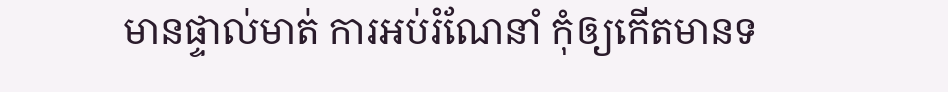មានផ្ទាល់មាត់ ការអប់រំណែនាំ កុំឲ្យកើតមានទ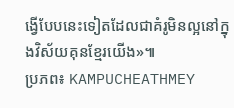ង្វើបែបនេះទៀតដែលជាគំរូមិនល្អនៅក្នុងវិស័យគុនខ្មែរយើង»៕
ប្រភព៖ KAMPUCHEATHMEY